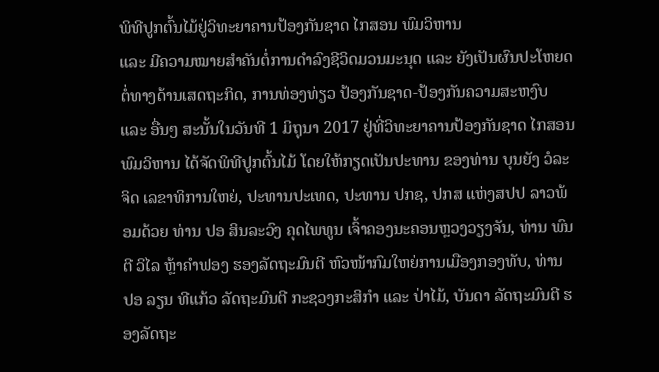ພິທີປູກຕົ້ນໄມ້ຢູ່ວິທະຍາຄານປ້ອງກັນຊາດ ໄກສອນ ພົມວິຫານ
ແລະ ມີຄວາມໝາຍສຳຄັນຕໍ່ການດຳລົງຊີວິດມວນມະນຸດ ແລະ ຍັງເປັນຜົນປະໂຫຍດຕໍ່ທາງດ້ານເສດຖະກິດ, ການທ່ອງທ່ຽວ ປ້ອງກັນຊາດ-ປ້ອງກັນຄວາມສະຫງົບ ແລະ ອື່ນໆ ສະນັ້ນໃນວັນທີ 1 ມິຖຸນາ 2017 ຢູ່ທີ່ວິທະຍາຄານປ້ອງກັນຊາດ ໄກສອນ ພົມວິຫານ ໄດ້ຈັດພິທີປູກຕົ້ນໄມ້ ໂດຍໃຫ້ກຽດເປັນປະທານ ຂອງທ່ານ ບຸນຍັງ ວໍລະຈິດ ເລຂາທິການໃຫຍ່, ປະທານປະເທດ, ປະທານ ປກຊ, ປກສ ແຫ່ງສປປ ລາວພ້ອມດ້ວຍ ທ່ານ ປອ ສິນລະວົງ ຄຸດໄພທູນ ເຈົ້າຄອງນະຄອນຫຼວງວຽງຈັນ, ທ່ານ ພົນຕີ ວິໄລ ຫຼ້າຄໍາຟອງ ຮອງລັດຖະມົນຕີ ຫົວໜ້າກົມໃຫຍ່ການເມືອງກອງທັບ, ທ່ານ ປອ ລຽນ ທີແກ້ວ ລັດຖະມົນຕີ ກະຊວງກະສິກຳ ແລະ ປ່າໄມ້, ບັນດາ ລັດຖະມົນຕີ ຮອງລັດຖະ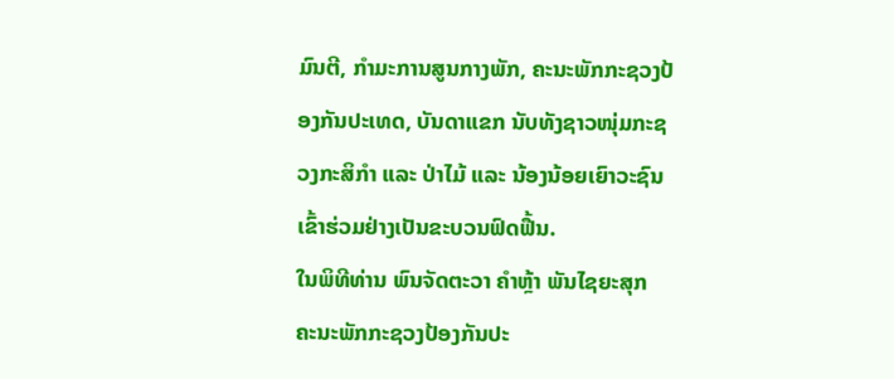ມົນຕີ, ກຳມະການສູນກາງພັກ, ຄະນະພັກກະຊວງປ້ອງກັນປະເທດ, ບັນດາແຂກ ນັບທັງຊາວໜຸ່ມກະຊວງກະສິກຳ ແລະ ປ່າໄມ້ ແລະ ນ້ອງນ້ອຍເຍົາວະຊົນ ເຂົ້າຮ່ວມຢ່າງເປັນຂະບວນຟົດຟື້ນ.
ໃນພິທີທ່ານ ພົນຈັດຕະວາ ຄໍາຫຼ້າ ພັນໄຊຍະສຸກ ຄະນະພັກກະຊວງປ້ອງກັນປະ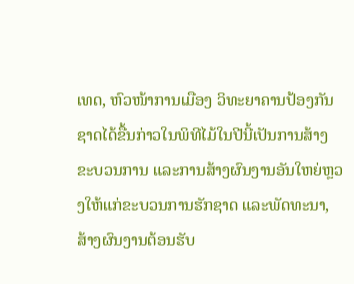ເທດ, ຫົວໜ້າການເມືອງ ວິທະຍາຄານປ້ອງກັນຊາດໄດ້ຂື້ນກ່າວໃນພິທີໄມ້ໃນປີນີ້ເປັນການສ້າງຂະບວນການ ແລະການສ້າງຜົນງານອັນໃຫຍ່ຫຼວງໃຫ້ແກ່ຂະບວນການຮັກຊາດ ແລະພັດທະນາ, ສ້າງຜົນງານຕ້ອນຮັບ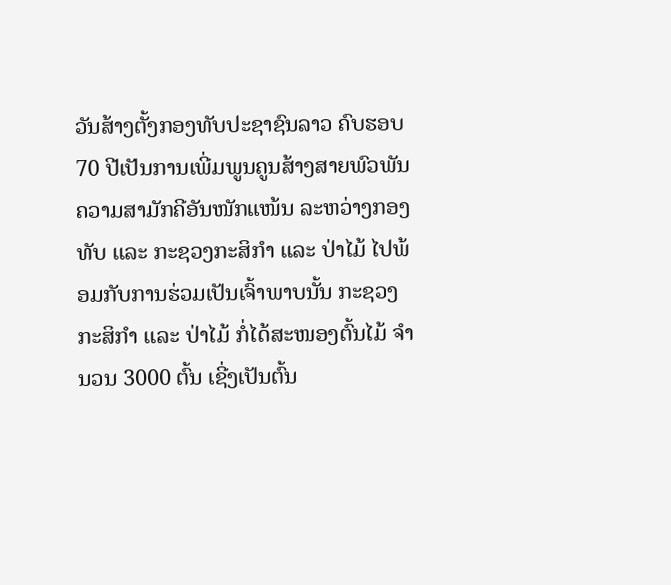ວັນສ້າງຕັ້ງກອງທັບປະຊາຊົນລາວ ຄົບຮອບ 70 ປີເປັນການເພີ່ມພູນຄູນສ້າງສາຍພົວພັນຄວາມສາມັກຄີອັນໜັກແໜ້ນ ລະຫວ່າງກອງທັບ ແລະ ກະຊວງກະສິກໍາ ແລະ ປ່າໄມ້ ໄປພ້ອມກັບການຮ່ວມເປັນເຈົ້າພາບນັ້ນ ກະຊວງກະສິກຳ ແລະ ປ່າໄມ້ ກໍ່ໄດ້ສະໜອງຕົ້ນໄມ້ ຈໍານວນ 3000 ຕົ້ນ ເຊີ່ງເປັນຕົ້ນ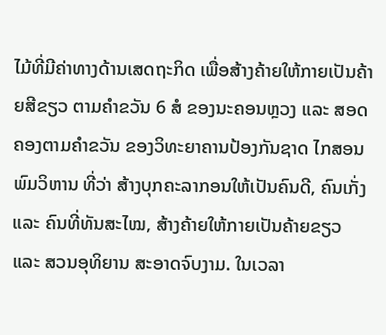ໄມ້ທີ່ມີຄ່າທາງດ້ານເສດຖະກິດ ເພື່ອສ້າງຄ້າຍໃຫ້ກາຍເປັນຄ້າຍສີຂຽວ ຕາມຄໍາຂວັນ 6 ສໍ ຂອງນະຄອນຫຼວງ ແລະ ສອດຄອງຕາມຄໍາຂວັນ ຂອງວິທະຍາຄານປ້ອງກັນຊາດ ໄກສອນ ພົມວິຫານ ທີ່ວ່າ ສ້າງບຸກຄະລາກອນໃຫ້ເປັນຄົນດີ, ຄົນເກັ່ງ ແລະ ຄົນທີ່ທັນສະໄໝ, ສ້າງຄ້າຍໃຫ້ກາຍເປັນຄ້າຍຂຽວ ແລະ ສວນອຸທິຍານ ສະອາດຈົບງາມ. ໃນເວລາ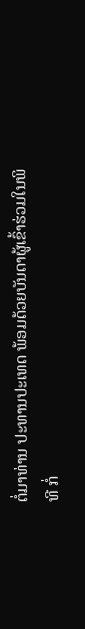ຕໍ່ມາທ່ານ ປະທານປະເທດ ພ້ອມດ້ວຍບັນດາຜູ້ເຂົ້າຮ່ວມໃນພິທີ ກໍ່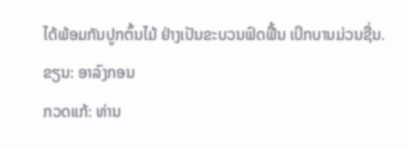ໄດ້ພ້ອມກັນປູກຕົ້ນໄມ້ ຢ່າງເປັນຂະບວນຟົດຟື້ນ ເບີກບານມ່ວນຊື່ນ.
ຂຽນ: ອາລົງກອນ
ກວດແກ້: ທ່ານ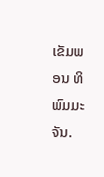ເຂັມພອນ ທິພົມມະຈັນ.